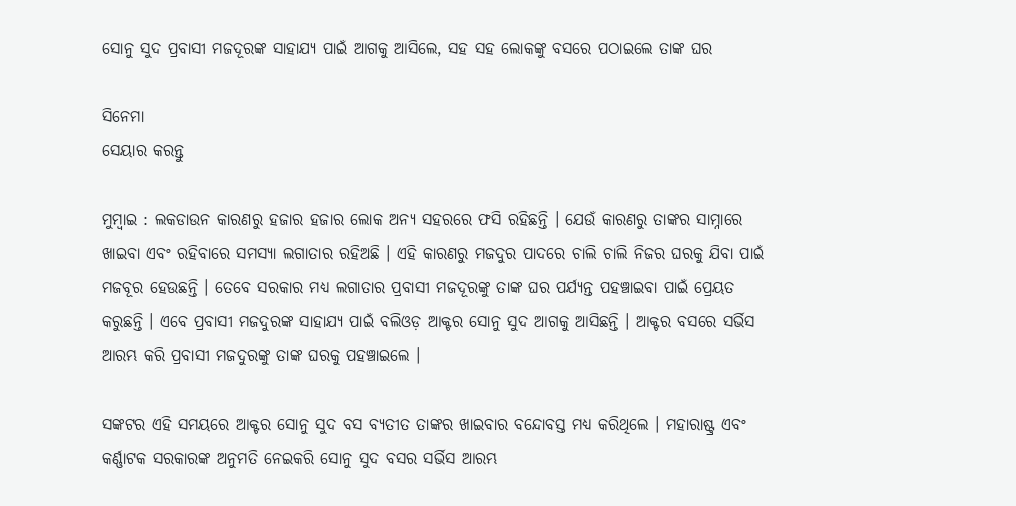ସୋନୁ ସୁଦ ପ୍ରବାସୀ ମଜଦୂରଙ୍କ ସାହାଯ୍ୟ ପାଇଁ ଆଗକୁ ଆସିଲେ, ସହ ସହ ଲୋକଙ୍କୁ ବସରେ ପଠାଇଲେ ତାଙ୍କ ଘର

ସିନେମା
ସେୟାର କରନ୍ତୁ

ମୁମ୍ବାଇ : ଲକଡାଉନ କାରଣରୁ ହଜାର ହଜାର ଲୋକ ଅନ୍ୟ ସହରରେ ଫସି ରହିଛନ୍ତି । ଯେଉଁ କାରଣରୁ ତାଙ୍କର ସାମ୍ନାରେ ଖାଇବା ଏବଂ ରହିବାରେ ସମସ୍ୟା ଲଗାତାର ରହିଅଛି । ଏହି କାରଣରୁ ମଜଦୁର ପାଦରେ ଚାଲି ଚାଲି ନିଜର ଘରକୁ ଯିବା ପାଇଁ ମଜବୂର ହେଉଛନ୍ତି । ତେବେ ସରକାର ମଧ୍ୟ ଲଗାତାର ପ୍ରବାସୀ ମଜଦୂରଙ୍କୁ ତାଙ୍କ ଘର ପର୍ଯ୍ୟନ୍ତ ପହଞ୍ଚାଇବା ପାଇଁ ପ୍ରେୟତ କରୁଛନ୍ତି । ଏବେ ପ୍ରବାସୀ ମଜଦୁରଙ୍କ ସାହାଯ୍ୟ ପାଇଁ ବଲିଓଡ଼ ଆକ୍ଟର ସୋନୁ ସୁଦ ଆଗକୁ ଆସିଛନ୍ତି । ଆକ୍ଟର ବସରେ ସର୍ଭିସ ଆରମ୍ଭ କରି ପ୍ରବାସୀ ମଜଦୁରଙ୍କୁ ତାଙ୍କ ଘରକୁ ପହଞ୍ଚାଇଲେ ।

ସଙ୍କଟର ଏହି ସମୟରେ ଆକ୍ଟର ସୋନୁ ସୁଦ ବସ ବ୍ୟତୀତ ତାଙ୍କର ଖାଇବାର ବନ୍ଦୋବସ୍ତ ମଧ୍ୟ କରିଥିଲେ । ମହାରାଷ୍ଟ୍ର ଏବଂ କର୍ଣ୍ଣାଟକ ସରକାରଙ୍କ ଅନୁମତି ନେଇକରି ସୋନୁ ସୁଦ ବସର ସର୍ଭିସ ଆରମ୍ଭ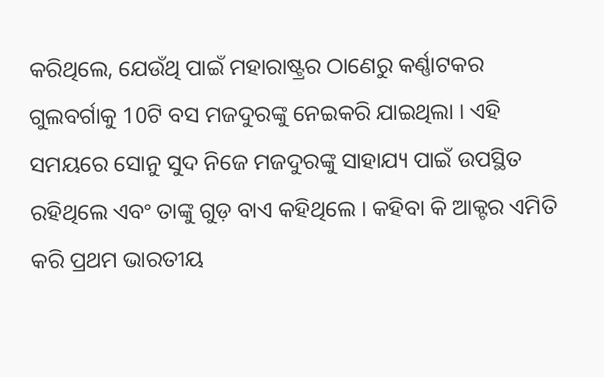କରିଥିଲେ, ଯେଉଁଥି ପାଇଁ ମହାରାଷ୍ଟ୍ରର ଠାଣେରୁ କର୍ଣ୍ଣାଟକର ଗୁଲବର୍ଗାକୁ 10ଟି ବସ ମଜଦୁରଙ୍କୁ ନେଇକରି ଯାଇଥିଲା । ଏହି ସମୟରେ ସୋନୁ ସୁଦ ନିଜେ ମଜଦୁରଙ୍କୁ ସାହାଯ୍ୟ ପାଇଁ ଉପସ୍ଥିତ ରହିଥିଲେ ଏବଂ ତାଙ୍କୁ ଗୁଡ଼ ବାଏ କହିଥିଲେ । କହିବା କି ଆକ୍ଟର ଏମିତି କରି ପ୍ରଥମ ଭାରତୀୟ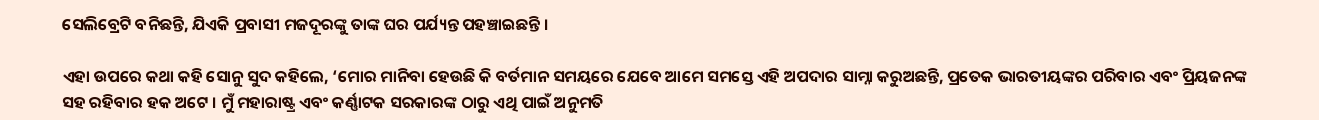ସେଲିବ୍ରେଟି ବନିଛନ୍ତି, ଯିଏକି ପ୍ରବାସୀ ମଜଦୂରଙ୍କୁ ତାଙ୍କ ଘର ପର୍ଯ୍ୟନ୍ତ ପହଞ୍ଚାଇଛନ୍ତି ।

ଏହା ଉପରେ କଥା କହି ସୋନୁ ସୁଦ କହିଲେ, ‘ମୋର ମାନିବା ହେଉଛି କି ବର୍ତମାନ ସମୟରେ ଯେବେ ଆମେ ସମସ୍ତେ ଏହି ଅପଦାର ସାମ୍ନା କରୁଅଛନ୍ତି, ପ୍ରତେକ ଭାରତୀୟଙ୍କର ପରିବାର ଏବଂ ପ୍ରିୟଜନଙ୍କ ସହ ରହିବାର ହକ ଅଟେ । ମୁଁ ମହାରାଷ୍ଟ୍ର ଏବଂ କର୍ଣ୍ଣାଟକ ସରକାରଙ୍କ ଠାରୁ ଏଥି ପାଇଁ ଅନୁମତି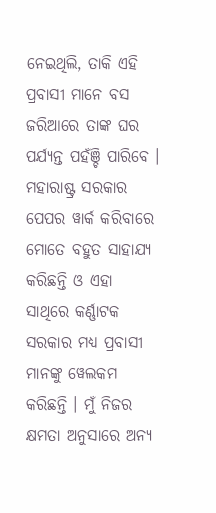ନେଇଥିଲି, ତାକି ଏହି ପ୍ରବାସୀ ମାନେ ବସ ଜରିଆରେ ତାଙ୍କ ଘର ପର୍ଯ୍ୟନ୍ତ ପହଁଞ୍ଚି ପାରିବେ । ମହାରାଷ୍ଟ୍ର ସରକାର ପେପର ୱାର୍କ କରିବାରେ ମୋତେ ବହୁତ ସାହାଯ୍ୟ କରିଛନ୍ତି ଓ ଏହା ସାଥିରେ କର୍ଣ୍ଣାଟକ ସରକାର ମଧ୍ୟ ପ୍ରବାସୀ ମାନଙ୍କୁ ୱେଲକମ କରିଛନ୍ତି । ମୁଁ ନିଜର କ୍ଷମତା ଅନୁସାରେ ଅନ୍ୟ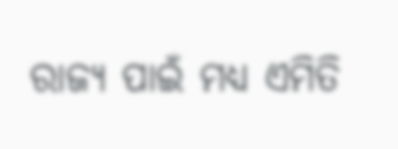ରାଜ୍ୟ ପାଇଁ ମଧ୍ୟ ଏମିତି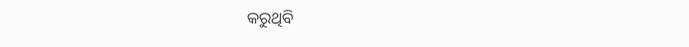କରୁଥିବି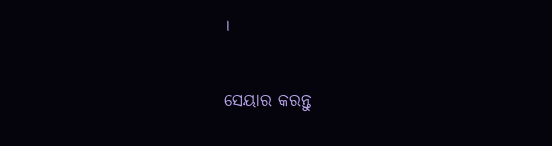।


ସେୟାର କରନ୍ତୁ